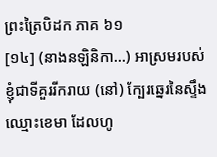ព្រះត្រៃបិដក ភាគ ៦១
[១៤] (នាងនឡិនិកា…) អាស្រមរបស់ខ្ញុំជាទីគួររីករាយ (នៅ) ក្បែរឆ្នេរនៃស្ទឹងឈ្មោះខេមា ដែលហូ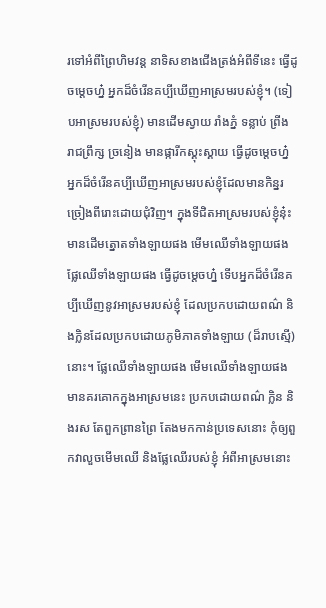រទៅអំពីព្រៃហិមវន្ត នាទិសខាងជើងត្រង់អំពីទីនេះ ធ្វើដូចម្តេចហ្ន៎ អ្នកដ៏ចំរើនគប្បីឃើញអាស្រមរបស់ខ្ញុំ។ (ទៀបអាស្រមរបស់ខ្ញុំ) មានដើមស្វាយ រាំងភ្នំ ទន្លាប់ ព្រីង រាជព្រឹក្ស ច្រនៀង មានផ្ការីកស្គុះស្គាយ ធ្វើដូចម្តេចហ្ន៎ អ្នកដ៏ចំរើនគប្បីឃើញអាស្រមរបស់ខ្ញុំដែលមានកិន្នរច្រៀងពីរោះដោយជុំវិញ។ ក្នុងទីជិតអាស្រមរបស់ខ្ញុំនុ៎ះ មានដើមត្នោតទាំងឡាយផង មើមឈើទាំងឡាយផង ផ្លែឈើទាំងឡាយផង ធ្វើដូចម្តេចហ្ន៎ ទើបអ្នកដ៏ចំរើនគប្បីឃើញនូវអាស្រមរបស់ខ្ញុំ ដែលប្រកបដោយពណ៌ និងក្លិនដែលប្រកបដោយភូមិភាគទាំងឡាយ (ដ៏រាបស្មើ) នោះ។ ផ្លែឈើទាំងឡាយផង មើមឈើទាំងឡាយផង មានគរគោកក្នុងអាស្រមនេះ ប្រកបដោយពណ៌ ក្លិន និងរស តែពួកព្រានព្រៃ តែងមកកាន់ប្រទេសនោះ កុំឲ្យពួកវាលួចមើមឈើ និងផ្លែឈើរបស់ខ្ញុំ អំពីអាស្រមនោះ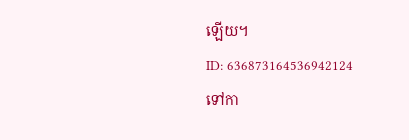ឡើយ។
ID: 636873164536942124
ទៅកា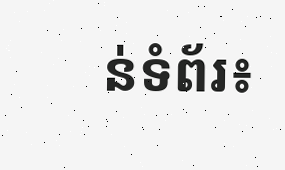ន់ទំព័រ៖